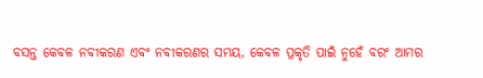ବସନ୍ତ କେବଳ ନବୀକରଣ ଏବଂ ନବୀକରଣର ସମୟ, କେବଳ ପ୍ରକୃତି ପାଇଁ ନୁହେଁ ବରଂ ଆମର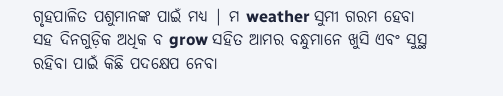ଗୃହପାଳିତ ପଶୁମାନଙ୍କ ପାଇଁ ମଧ୍ୟ | ମ weather ସୁମୀ ଗରମ ହେବା ସହ ଦିନଗୁଡ଼ିକ ଅଧିକ ବ grow ସହିତ ଆମର ବନ୍ଧୁମାନେ ଖୁସି ଏବଂ ସୁସ୍ଥ ରହିବା ପାଇଁ କିଛି ପଦକ୍ଷେପ ନେବା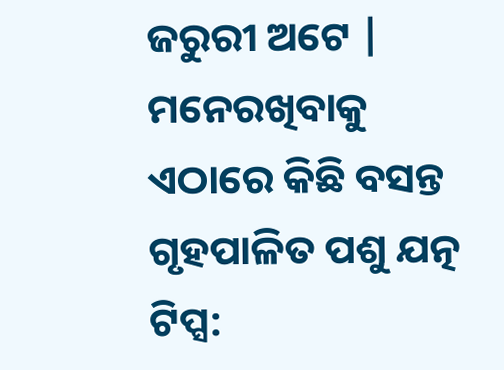ଜରୁରୀ ଅଟେ | ମନେରଖିବାକୁ ଏଠାରେ କିଛି ବସନ୍ତ ଗୃହପାଳିତ ପଶୁ ଯତ୍ନ ଟିପ୍ସ: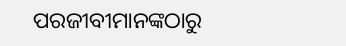ପରଜୀବୀମାନଙ୍କଠାରୁ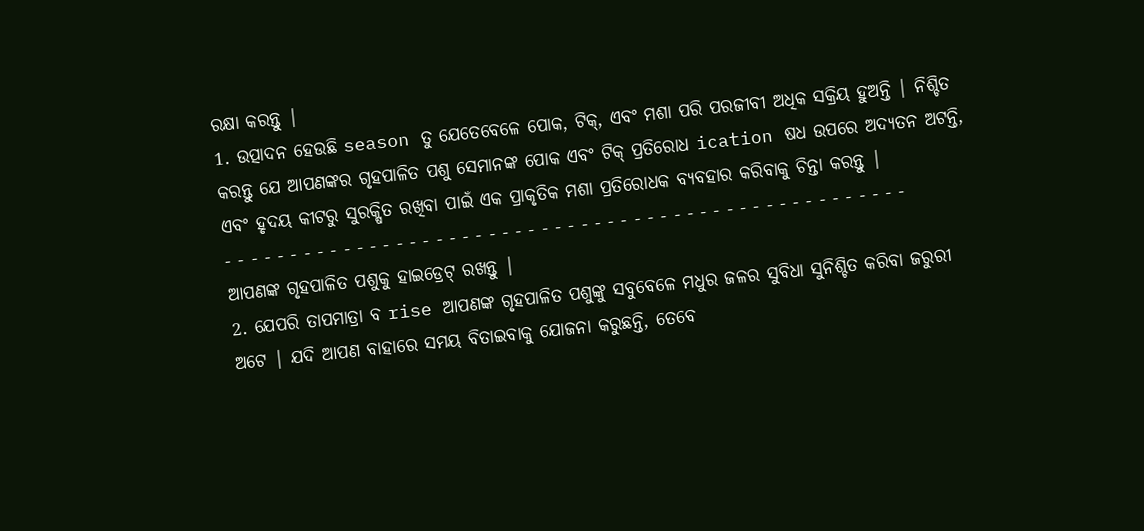ରକ୍ଷା କରନ୍ତୁ |
1. ଉତ୍ପାଦନ ହେଉଛି season ତୁ ଯେତେବେଳେ ପୋକ, ଟିକ୍, ଏବଂ ମଶା ପରି ପରଜୀବୀ ଅଧିକ ସକ୍ରିୟ ହୁଅନ୍ତି | ନିଶ୍ଚିତ କରନ୍ତୁ ଯେ ଆପଣଙ୍କର ଗୃହପାଳିତ ପଶୁ ସେମାନଙ୍କ ପୋକ ଏବଂ ଟିକ୍ ପ୍ରତିରୋଧ ication ଷଧ ଉପରେ ଅଦ୍ୟତନ ଅଟନ୍ତି, ଏବଂ ହୃଦୟ କୀଟରୁ ସୁରକ୍ଷିତ ରଖିବା ପାଇଁ ଏକ ପ୍ରାକୃତିକ ମଶା ପ୍ରତିରୋଧକ ବ୍ୟବହାର କରିବାକୁ ଚିନ୍ତା କରନ୍ତୁ |
- - - - - - - - - - - - - - - - - - - - - - - - - - - - - - - - - - - - - - - - - - - - - - - - - - - -
ଆପଣଙ୍କ ଗୃହପାଳିତ ପଶୁକୁ ହାଇଡ୍ରେଟ୍ ରଖନ୍ତୁ |
2. ଯେପରି ତାପମାତ୍ରା ବ rise ଆପଣଙ୍କ ଗୃହପାଳିତ ପଶୁଙ୍କୁ ସବୁବେଳେ ମଧୁର ଜଳର ସୁବିଧା ସୁନିଶ୍ଚିତ କରିବା ଜରୁରୀ ଅଟେ | ଯଦି ଆପଣ ବାହାରେ ସମୟ ବିତାଇବାକୁ ଯୋଜନା କରୁଛନ୍ତି, ତେବେ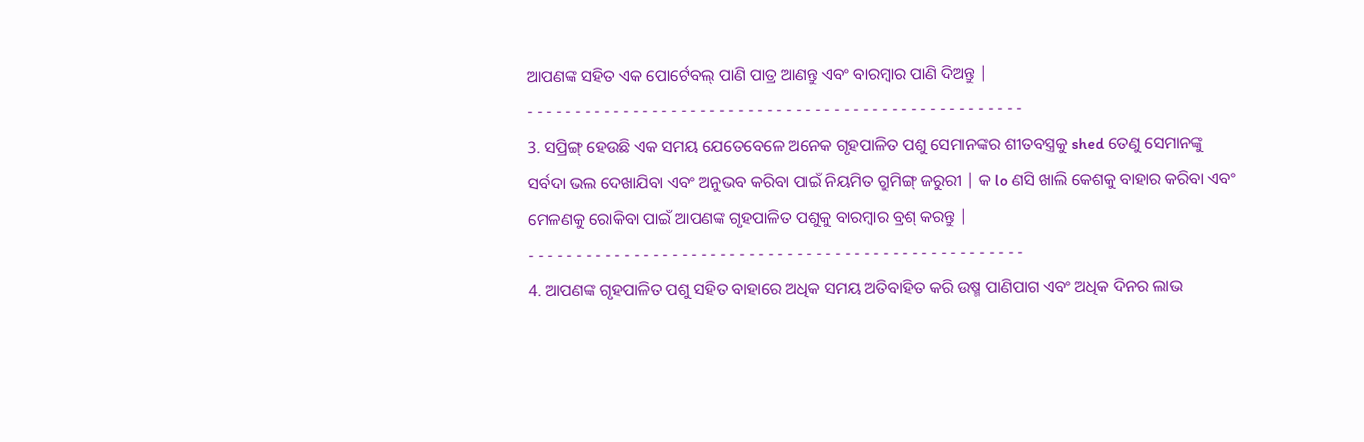ଆପଣଙ୍କ ସହିତ ଏକ ପୋର୍ଟେବଲ୍ ପାଣି ପାତ୍ର ଆଣନ୍ତୁ ଏବଂ ବାରମ୍ବାର ପାଣି ଦିଅନ୍ତୁ |
- - - - - - - - - - - - - - - - - - - - - - - - - - - - - - - - - - - - - - - - - - - - - - - - - - - -
3. ସପ୍ରିଙ୍ଗ୍ ହେଉଛି ଏକ ସମୟ ଯେତେବେଳେ ଅନେକ ଗୃହପାଳିତ ପଶୁ ସେମାନଙ୍କର ଶୀତବସ୍ତ୍ରକୁ shed ତେଣୁ ସେମାନଙ୍କୁ ସର୍ବଦା ଭଲ ଦେଖାଯିବା ଏବଂ ଅନୁଭବ କରିବା ପାଇଁ ନିୟମିତ ଗ୍ରୁମିଙ୍ଗ୍ ଜରୁରୀ | କ lo ଣସି ଖାଲି କେଶକୁ ବାହାର କରିବା ଏବଂ ମେଳଣକୁ ରୋକିବା ପାଇଁ ଆପଣଙ୍କ ଗୃହପାଳିତ ପଶୁକୁ ବାରମ୍ବାର ବ୍ରଶ୍ କରନ୍ତୁ |
- - - - - - - - - - - - - - - - - - - - - - - - - - - - - - - - - - - - - - - - - - - - - - - - - - - -
4. ଆପଣଙ୍କ ଗୃହପାଳିତ ପଶୁ ସହିତ ବାହାରେ ଅଧିକ ସମୟ ଅତିବାହିତ କରି ଉଷ୍ମ ପାଣିପାଗ ଏବଂ ଅଧିକ ଦିନର ଲାଭ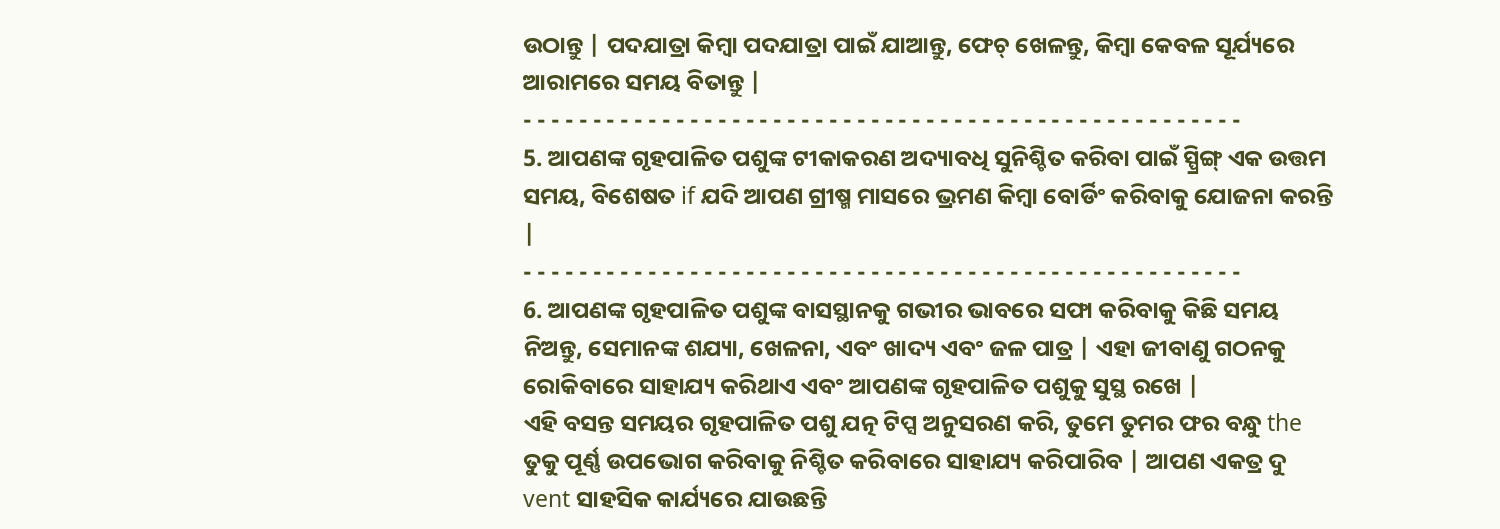ଉଠାନ୍ତୁ | ପଦଯାତ୍ରା କିମ୍ବା ପଦଯାତ୍ରା ପାଇଁ ଯାଆନ୍ତୁ, ଫେଚ୍ ଖେଳନ୍ତୁ, କିମ୍ବା କେବଳ ସୂର୍ଯ୍ୟରେ ଆରାମରେ ସମୟ ବିତାନ୍ତୁ |
- - - - - - - - - - - - - - - - - - - - - - - - - - - - - - - - - - - - - - - - - - - - - - - - - - - -
5. ଆପଣଙ୍କ ଗୃହପାଳିତ ପଶୁଙ୍କ ଟୀକାକରଣ ଅଦ୍ୟାବଧି ସୁନିଶ୍ଚିତ କରିବା ପାଇଁ ସ୍ପ୍ରିଙ୍ଗ୍ ଏକ ଉତ୍ତମ ସମୟ, ବିଶେଷତ if ଯଦି ଆପଣ ଗ୍ରୀଷ୍ମ ମାସରେ ଭ୍ରମଣ କିମ୍ବା ବୋର୍ଡିଂ କରିବାକୁ ଯୋଜନା କରନ୍ତି |
- - - - - - - - - - - - - - - - - - - - - - - - - - - - - - - - - - - - - - - - - - - - - - - - - - - -
6. ଆପଣଙ୍କ ଗୃହପାଳିତ ପଶୁଙ୍କ ବାସସ୍ଥାନକୁ ଗଭୀର ଭାବରେ ସଫା କରିବାକୁ କିଛି ସମୟ ନିଅନ୍ତୁ, ସେମାନଙ୍କ ଶଯ୍ୟା, ଖେଳନା, ଏବଂ ଖାଦ୍ୟ ଏବଂ ଜଳ ପାତ୍ର | ଏହା ଜୀବାଣୁ ଗଠନକୁ ରୋକିବାରେ ସାହାଯ୍ୟ କରିଥାଏ ଏବଂ ଆପଣଙ୍କ ଗୃହପାଳିତ ପଶୁକୁ ସୁସ୍ଥ ରଖେ |
ଏହି ବସନ୍ତ ସମୟର ଗୃହପାଳିତ ପଶୁ ଯତ୍ନ ଟିପ୍ସ ଅନୁସରଣ କରି, ତୁମେ ତୁମର ଫର ବନ୍ଧୁ the ତୁକୁ ପୂର୍ଣ୍ଣ ଉପଭୋଗ କରିବାକୁ ନିଶ୍ଚିତ କରିବାରେ ସାହାଯ୍ୟ କରିପାରିବ | ଆପଣ ଏକତ୍ର ଦୁ vent ସାହସିକ କାର୍ଯ୍ୟରେ ଯାଉଛନ୍ତି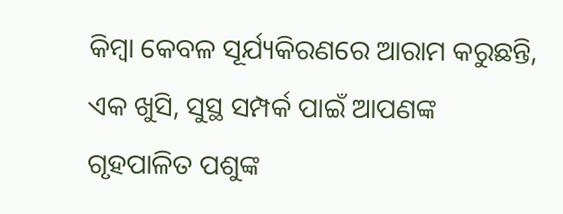କିମ୍ବା କେବଳ ସୂର୍ଯ୍ୟକିରଣରେ ଆରାମ କରୁଛନ୍ତି, ଏକ ଖୁସି, ସୁସ୍ଥ ସମ୍ପର୍କ ପାଇଁ ଆପଣଙ୍କ ଗୃହପାଳିତ ପଶୁଙ୍କ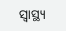ସ୍ୱାସ୍ଥ୍ୟ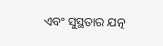ଏବଂ ସୁସ୍ଥତାର ଯତ୍ନ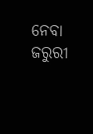ନେବା ଜରୁରୀ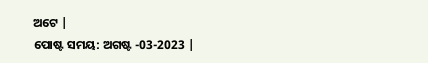ଅଟେ |
ପୋଷ୍ଟ ସମୟ: ଅଗଷ୍ଟ -03-2023 |